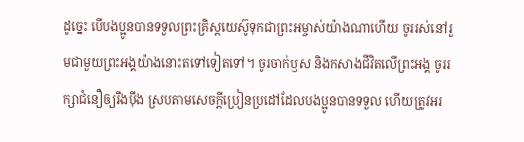ដូច្នេះ បើបងប្អូនបានទទួលព្រះគ្រិស្តយេស៊ូទុកជាព្រះអម្ចាស់យ៉ាងណាហើយ ចូររស់នៅរួមជាមួយព្រះអង្គយ៉ាងនោះតទៅទៀតទៅ។ ចូរចាក់ឫស និងកសាងជីវិតលើព្រះអង្គ ចូររក្សាជំនឿឲ្យរឹងប៉ឹង ស្របតាមសេចក្ដីប្រៀនប្រដៅដែលបងប្អូនបានទទួល ហើយត្រូវអរ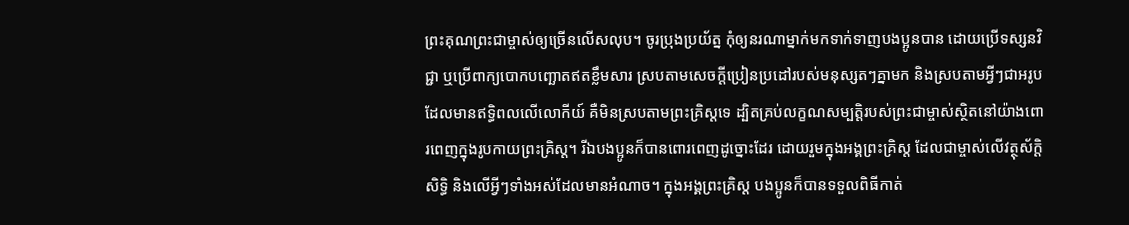ព្រះគុណព្រះជាម្ចាស់ឲ្យច្រើនលើសលុប។ ចូរប្រុងប្រយ័ត្ន កុំឲ្យនរណាម្នាក់មកទាក់ទាញបងប្អូនបាន ដោយប្រើទស្សនវិជ្ជា ឬប្រើពាក្យបោកបញ្ឆោតឥតខ្លឹមសារ ស្របតាមសេចក្ដីប្រៀនប្រដៅរបស់មនុស្សតៗគ្នាមក និងស្របតាមអ្វីៗជាអរូបដែលមានឥទ្ធិពលលើលោកីយ៍ គឺមិនស្របតាមព្រះគ្រិស្តទេ ដ្បិតគ្រប់លក្ខណសម្បត្តិរបស់ព្រះជាម្ចាស់ស្ថិតនៅយ៉ាងពោរពេញក្នុងរូបកាយព្រះគ្រិស្ត។ រីឯបងប្អូនក៏បានពោរពេញដូច្នោះដែរ ដោយរួមក្នុងអង្គព្រះគ្រិស្ត ដែលជាម្ចាស់លើវត្ថុស័ក្ដិសិទ្ធិ និងលើអ្វីៗទាំងអស់ដែលមានអំណាច។ ក្នុងអង្គព្រះគ្រិស្ត បងប្អូនក៏បានទទួលពិធីកាត់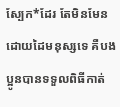ស្បែក*ដែរ តែមិនមែនដោយដៃមនុស្សទេ គឺបងប្អូនបានទទួលពិធីកាត់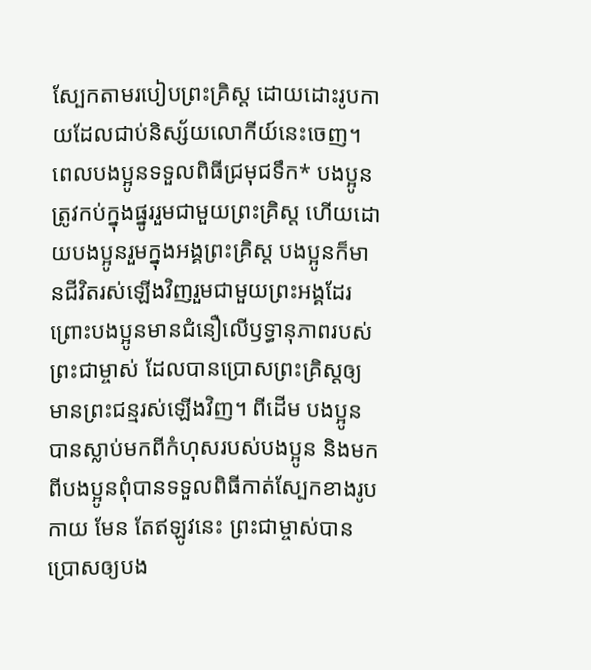ស្បែកតាមរបៀបព្រះគ្រិស្ត ដោយដោះរូបកាយដែលជាប់និស្ស័យលោកីយ៍នេះចេញ។ ពេលបងប្អូនទទួលពិធីជ្រមុជទឹក* បងប្អូនត្រូវកប់ក្នុងផ្នូររួមជាមួយព្រះគ្រិស្ត ហើយដោយបងប្អូនរួមក្នុងអង្គព្រះគ្រិស្ត បងប្អូនក៏មានជីវិតរស់ឡើងវិញរួមជាមួយព្រះអង្គដែរ ព្រោះបងប្អូនមានជំនឿលើឫទ្ធានុភាពរបស់ព្រះជាម្ចាស់ ដែលបានប្រោសព្រះគ្រិស្តឲ្យមានព្រះជន្មរស់ឡើងវិញ។ ពីដើម បងប្អូនបានស្លាប់មកពីកំហុសរបស់បងប្អូន និងមកពីបងប្អូនពុំបានទទួលពិធីកាត់ស្បែកខាងរូបកាយ មែន តែឥឡូវនេះ ព្រះជាម្ចាស់បានប្រោសឲ្យបង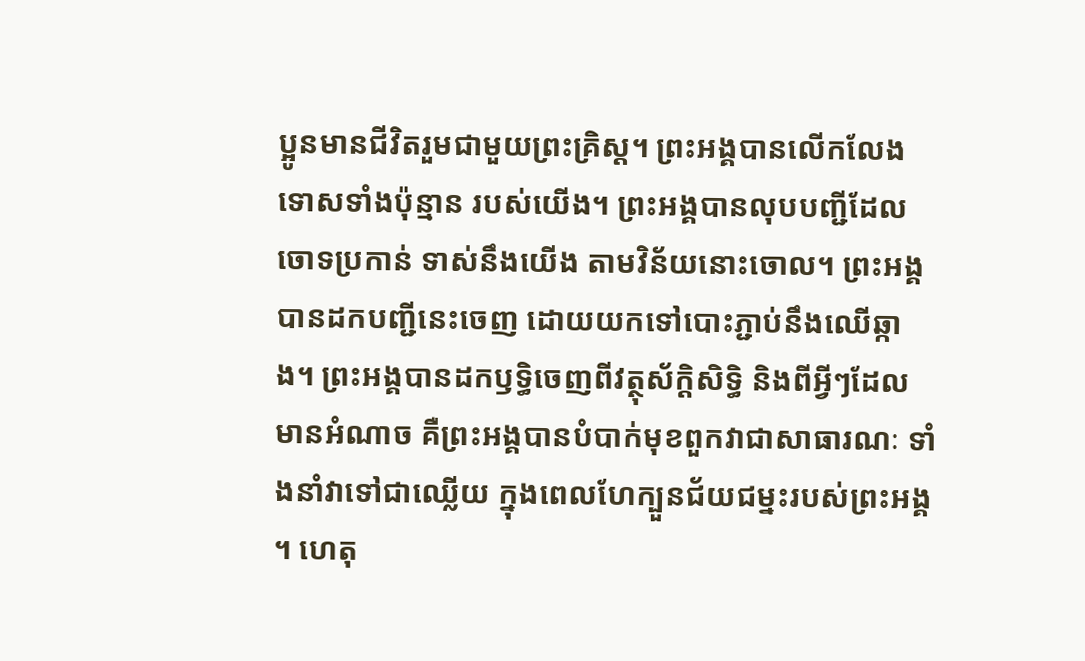ប្អូនមានជីវិតរួមជាមួយព្រះគ្រិស្ត។ ព្រះអង្គបានលើកលែងទោសទាំងប៉ុន្មាន របស់យើង។ ព្រះអង្គបានលុបបញ្ជីដែលចោទប្រកាន់ ទាស់នឹងយើង តាមវិន័យនោះចោល។ ព្រះអង្គបានដកបញ្ជីនេះចេញ ដោយយកទៅបោះភ្ជាប់នឹងឈើឆ្កាង។ ព្រះអង្គបានដកឫទ្ធិចេញពីវត្ថុស័ក្ដិសិទ្ធិ និងពីអ្វីៗដែលមានអំណាច គឺព្រះអង្គបានបំបាក់មុខពួកវាជាសាធារណៈ ទាំងនាំវាទៅជាឈ្លើយ ក្នុងពេលហែក្បួនជ័យជម្នះរបស់ព្រះអង្គ ។ ហេតុ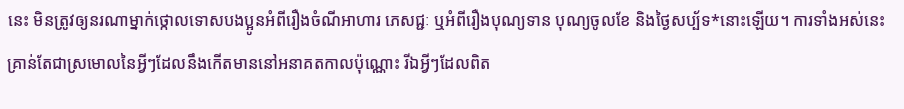នេះ មិនត្រូវឲ្យនរណាម្នាក់ថ្កោលទោសបងប្អូនអំពីរឿងចំណីអាហារ ភេសជ្ជៈ ឬអំពីរឿងបុណ្យទាន បុណ្យចូលខែ និងថ្ងៃសប្ប័ទ*នោះឡើយ។ ការទាំងអស់នេះគ្រាន់តែជាស្រមោលនៃអ្វីៗដែលនឹងកើតមាននៅអនាគតកាលប៉ុណ្ណោះ រីឯអ្វីៗដែលពិត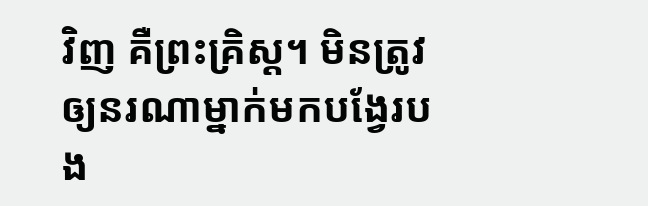វិញ គឺព្រះគ្រិស្ត។ មិនត្រូវឲ្យនរណាម្នាក់មកបង្វែរបង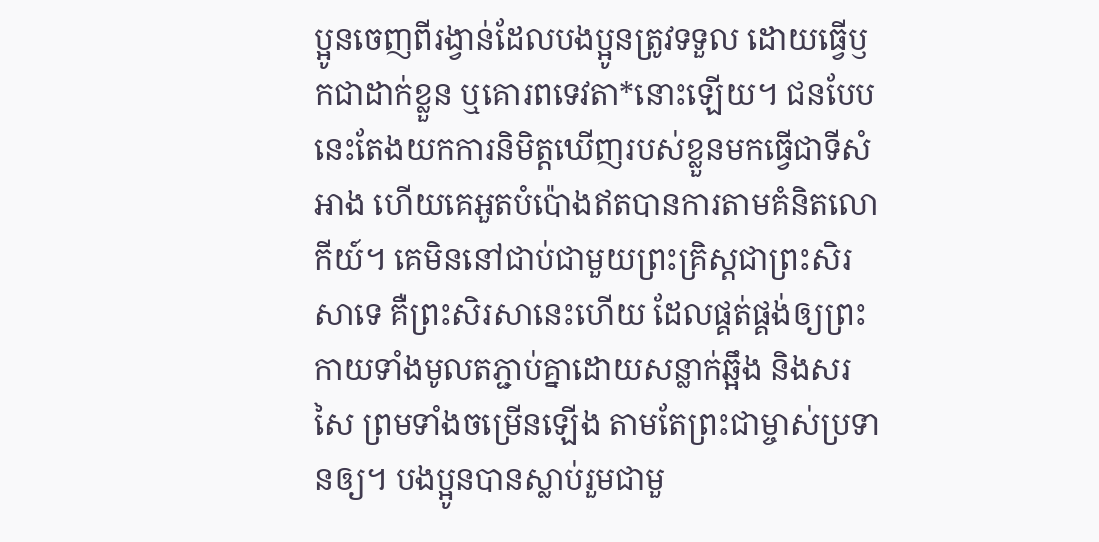ប្អូនចេញពីរង្វាន់ដែលបងប្អូនត្រូវទទួល ដោយធ្វើឫកជាដាក់ខ្លួន ឬគោរពទេវតា*នោះឡើយ។ ជនបែបនេះតែងយកការនិមិត្តឃើញរបស់ខ្លួនមកធ្វើជាទីសំអាង ហើយគេអួតបំប៉ោងឥតបានការតាមគំនិតលោកីយ៍។ គេមិននៅជាប់ជាមួយព្រះគ្រិស្តជាព្រះសិរសាទេ គឺព្រះសិរសានេះហើយ ដែលផ្គត់ផ្គង់ឲ្យព្រះកាយទាំងមូលតភ្ជាប់គ្នាដោយសន្លាក់ឆ្អឹង និងសរសៃ ព្រមទាំងចម្រើនឡើង តាមតែព្រះជាម្ចាស់ប្រទានឲ្យ។ បងប្អូនបានស្លាប់រួមជាមួ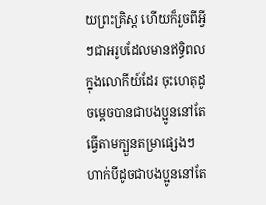យព្រះគ្រិស្ត ហើយក៏រួចពីអ្វីៗជាអរូបដែលមានឥទ្ធិពលក្នុងលោកីយ៍ដែរ ចុះហេតុដូចម្ដេចបានជាបងប្អូននៅតែធ្វើតាមក្បួនតម្រាផ្សេងៗហាក់បីដូចជាបងប្អូននៅតែ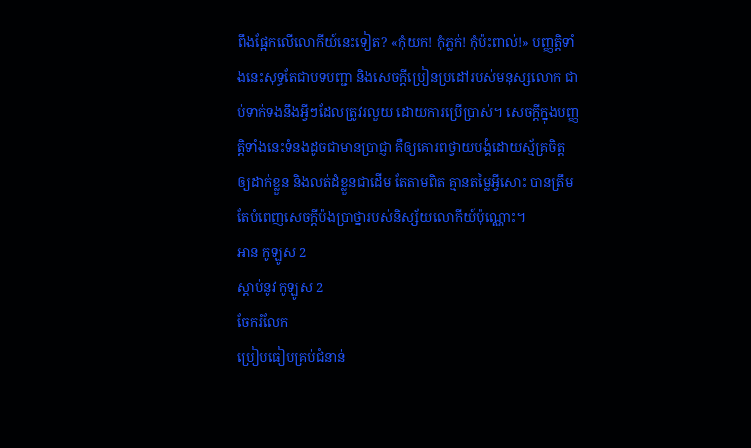ពឹងផ្អែកលើលោកីយ៍នេះទៀត? «កុំយក! កុំភ្លក់! កុំប៉ះពាល់!» បញ្ញត្តិទាំងនេះសុទ្ធតែជាបទបញ្ជា និងសេចក្ដីប្រៀនប្រដៅរបស់មនុស្សលោក ជាប់ទាក់ទងនឹងអ្វីៗដែលត្រូវរលួយ ដោយការប្រើប្រាស់។ សេចក្ដីក្នុងបញ្ញត្តិទាំងនេះទំនងដូចជាមានប្រាជ្ញា គឺឲ្យគោរពថ្វាយបង្គំដោយស្ម័គ្រចិត្ត ឲ្យដាក់ខ្លួន និងលត់ដំខ្លួនជាដើម តែតាមពិត គ្មានតម្លៃអ្វីសោះ បានត្រឹមតែបំពេញសេចក្ដីប៉ងប្រាថ្នារបស់និស្ស័យលោកីយ៍ប៉ុណ្ណោះ។
អាន កូឡូស 2
ស្ដាប់នូវ កូឡូស 2
ចែករំលែក
ប្រៀបធៀបគ្រប់ជំនាន់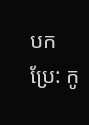បកប្រែ: កូ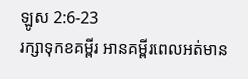ឡូស 2:6-23
រក្សាទុកខគម្ពីរ អានគម្ពីរពេលអត់មាន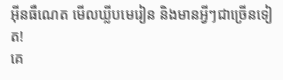អ៊ីនធឺណេត មើលឃ្លីបមេរៀន និងមានអ្វីៗជាច្រើនទៀត!
គេ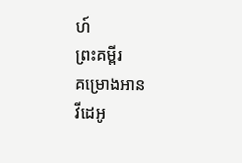ហ៍
ព្រះគម្ពីរ
គម្រោងអាន
វីដេអូ